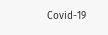Covid-19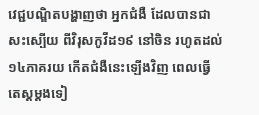វេជ្ជបណ្ឌិតបង្ហាញថា អ្នកជំងឺ ដែលបានជាសះស្បើយ ពីវិរុសកូវីដ១៩ នៅចិន រហូតដល់១៤ភាគរយ កើតជំងឺនេះឡើងវិញ ពេលធ្វើតេស្តម្តងទៀ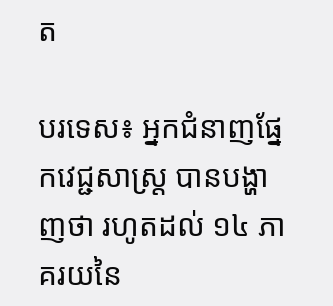ត

បរទេស៖ អ្នកជំនាញផ្នែកវេជ្ជសាស្ត្រ បានបង្ហាញថា រហូតដល់ ១៤ ភាគរយនៃ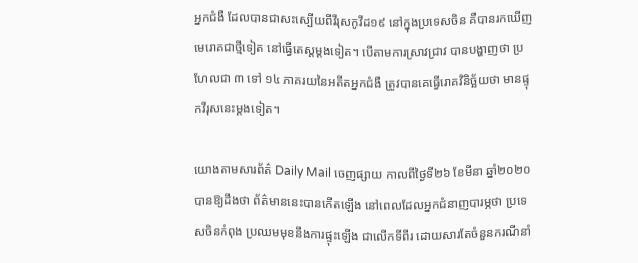អ្នកជំងឺ ដែលបានជាសះស្បើយពីវីរុសកូវីដ១៩ នៅក្នុងប្រទេសចិន គឺបានរកឃើញមេរោគជាថ្មីទៀត នៅធ្វើតេស្តម្តងទៀត។ បើតាមការស្រាវជ្រាវ បានបង្ហាញថា ប្រហែលជា ៣ ទៅ ១៤ ភាគរយនៃអតីតអ្នកជំងឺ ត្រូវបានគេធ្វើរោគវិនិច្ឆ័យថា មានផ្ទុកវីរុសនេះម្តងទៀត។

យោងតាមសារព័ត៌ Daily Mail ចេញផ្សាយ កាលពីថ្ងៃទី២៦ ខែមីនា ឆ្នាំ២០២០ បានឱ្យដឹងថា ព័ត៌មាននេះបានកើតឡើង នៅពេលដែលអ្នកជំនាញបារម្ភថា ប្រទេសចិនកំពុង ប្រឈមមុខនឹងការផ្ទុះឡើង ជាលើកទីពីរ ដោយសារតែចំនួនករណីនាំ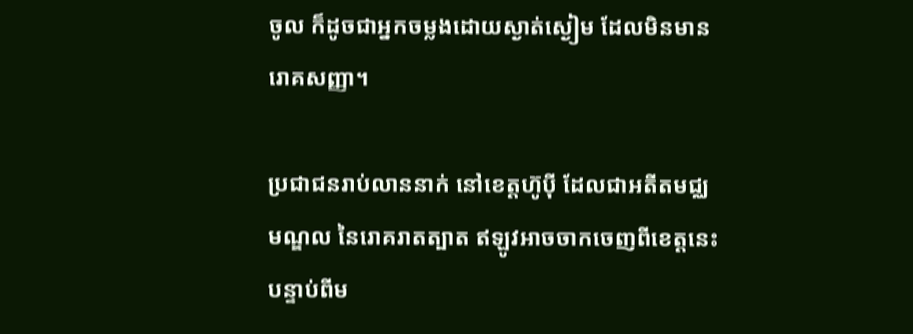ចូល ក៏ដូចជាអ្នកចម្លងដោយស្ងាត់ស្ងៀម ដែលមិនមានរោគសញ្ញា។

ប្រជាជនរាប់លាននាក់ នៅខេត្តហ៊ូប៉ី ដែលជាអតីតមជ្ឈមណ្ឌល នៃរោគរាតត្បាត ឥឡូវអាចចាកចេញពីខេត្តនេះ បន្ទាប់ពីម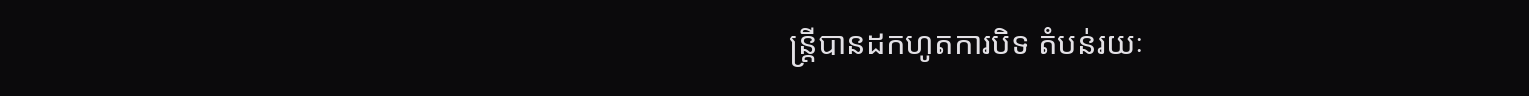ន្ត្រីបានដកហូតការបិទ តំបន់រយៈ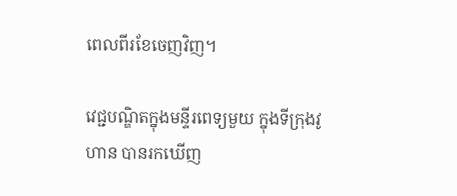ពេលពីរខែចេញវិញ។

វេជ្ជបណ្ឌិតក្នុងមន្ទីរពេទ្យមួយ ក្នុងទីក្រុងវូហាន បានរកឃើញ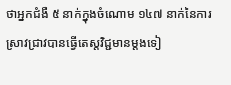ថាអ្នកជំងឺ ៥ នាក់ក្នុងចំណោម ១៤៧ នាក់នៃការស្រាវជ្រាវបានធ្វើតេស្តវិជ្ជមានម្តងទៀ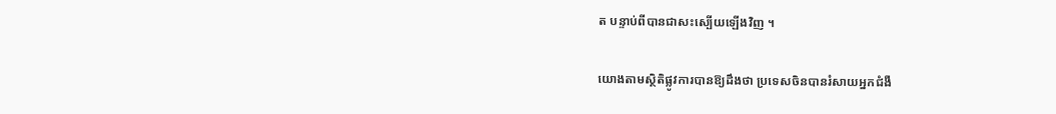ត បន្ទាប់ពីបានជាសះស្បើយឡើងវិញ ។

យោងតាមស្ថិតិផ្លូវការបានឱ្យដឹងថា ប្រទេសចិនបានរំសាយអ្នកជំងឺ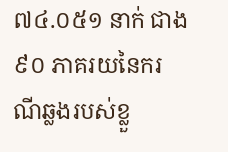៧៤.០៥១ នាក់ ជាង ៩០ ភាគរយនៃករណីឆ្លងរបស់ខ្លួ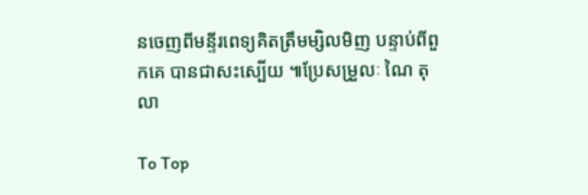នចេញពីមន្ទីរពេទ្យគិតត្រឹមម្សិលមិញ បន្ទាប់ពីពួកគេ បានជាសះស្បើយ ៕ប្រែសម្រួលៈ ណៃ តុលា

To Top